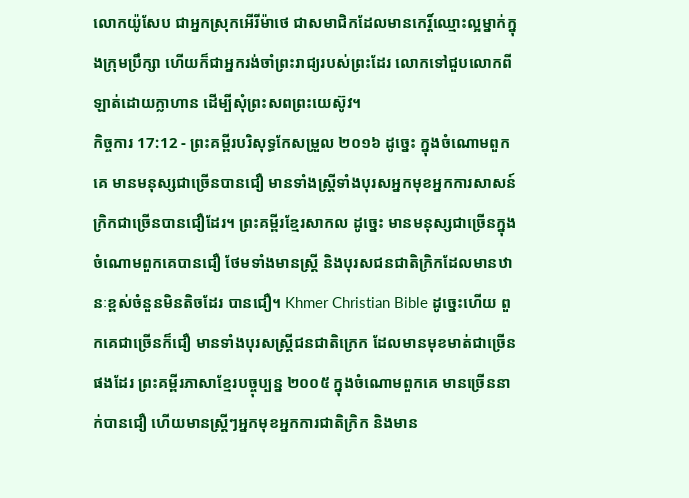លោកយ៉ូសែប ជាអ្នកស្រុកអើរីម៉ាថេ ជាសមាជិកដែលមានកេរ្ដិ៍ឈ្មោះល្អម្នាក់ក្នុងក្រុមប្រឹក្សា ហើយក៏ជាអ្នករង់ចាំព្រះរាជ្យរបស់ព្រះដែរ លោកទៅជួបលោកពីឡាត់ដោយក្លាហាន ដើម្បីសុំព្រះសពព្រះយេស៊ូវ។
កិច្ចការ 17:12 - ព្រះគម្ពីរបរិសុទ្ធកែសម្រួល ២០១៦ ដូច្នេះ ក្នុងចំណោមពួកគេ មានមនុស្សជាច្រើនបានជឿ មានទាំងស្ត្រីទាំងបុរសអ្នកមុខអ្នកការសាសន៍ក្រិកជាច្រើនបានជឿដែរ។ ព្រះគម្ពីរខ្មែរសាកល ដូច្នេះ មានមនុស្សជាច្រើនក្នុងចំណោមពួកគេបានជឿ ថែមទាំងមានស្ត្រី និងបុរសជនជាតិក្រិកដែលមានឋានៈខ្ពស់ចំនួនមិនតិចដែរ បានជឿ។ Khmer Christian Bible ដូច្នេះហើយ ពួកគេជាច្រើនក៏ជឿ មានទាំងបុរសស្ដ្រីជនជាតិក្រេក ដែលមានមុខមាត់ជាច្រើនផងដែរ ព្រះគម្ពីរភាសាខ្មែរបច្ចុប្បន្ន ២០០៥ ក្នុងចំណោមពួកគេ មានច្រើននាក់បានជឿ ហើយមានស្ត្រីៗអ្នកមុខអ្នកការជាតិក្រិក និងមាន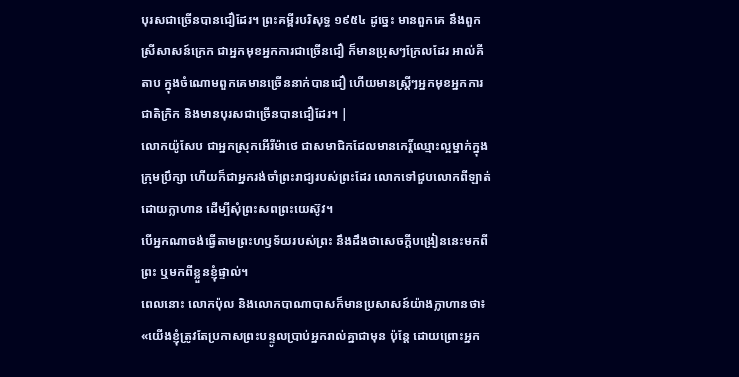បុរសជាច្រើនបានជឿដែរ។ ព្រះគម្ពីរបរិសុទ្ធ ១៩៥៤ ដូច្នេះ មានពួកគេ នឹងពួកស្រីសាសន៍ក្រេក ជាអ្នកមុខអ្នកការជាច្រើនជឿ ក៏មានប្រុសៗក្រែលដែរ អាល់គីតាប ក្នុងចំណោមពួកគេមានច្រើននាក់បានជឿ ហើយមានស្ដ្រីៗអ្នកមុខអ្នកការជាតិក្រិក និងមានបុរសជាច្រើនបានជឿដែរ។ |
លោកយ៉ូសែប ជាអ្នកស្រុកអើរីម៉ាថេ ជាសមាជិកដែលមានកេរ្ដិ៍ឈ្មោះល្អម្នាក់ក្នុងក្រុមប្រឹក្សា ហើយក៏ជាអ្នករង់ចាំព្រះរាជ្យរបស់ព្រះដែរ លោកទៅជួបលោកពីឡាត់ដោយក្លាហាន ដើម្បីសុំព្រះសពព្រះយេស៊ូវ។
បើអ្នកណាចង់ធ្វើតាមព្រះហឫទ័យរបស់ព្រះ នឹងដឹងថាសេចក្តីបង្រៀននេះមកពីព្រះ ឬមកពីខ្លួនខ្ញុំផ្ទាល់។
ពេលនោះ លោកប៉ុល និងលោកបាណាបាសក៏មានប្រសាសន៍យ៉ាងក្លាហានថា៖ «យើងខ្ញុំត្រូវតែប្រកាសព្រះបន្ទូលប្រាប់អ្នករាល់គ្នាជាមុន ប៉ុន្តែ ដោយព្រោះអ្នក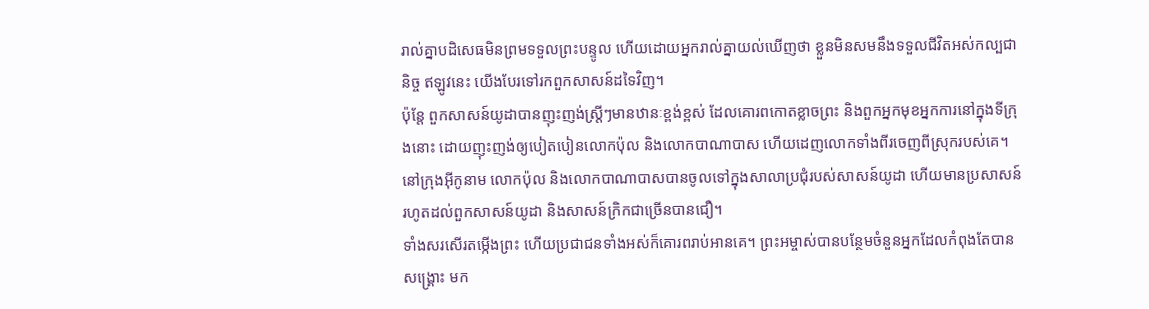រាល់គ្នាបដិសេធមិនព្រមទទួលព្រះបន្ទូល ហើយដោយអ្នករាល់គ្នាយល់ឃើញថា ខ្លួនមិនសមនឹងទទួលជីវិតអស់កល្បជានិច្ច ឥឡូវនេះ យើងបែរទៅរកពួកសាសន៍ដទៃវិញ។
ប៉ុន្តែ ពួកសាសន៍យូដាបានញុះញង់ស្ត្រីៗមានឋានៈខ្ពង់ខ្ពស់ ដែលគោរពកោតខ្លាចព្រះ និងពួកអ្នកមុខអ្នកការនៅក្នុងទីក្រុងនោះ ដោយញុះញង់ឲ្យបៀតបៀនលោកប៉ុល និងលោកបាណាបាស ហើយដេញលោកទាំងពីរចេញពីស្រុករបស់គេ។
នៅក្រុងអ៊ីកូនាម លោកប៉ុល និងលោកបាណាបាសបានចូលទៅក្នុងសាលាប្រជុំរបស់សាសន៍យូដា ហើយមានប្រសាសន៍ រហូតដល់ពួកសាសន៍យូដា និងសាសន៍ក្រិកជាច្រើនបានជឿ។
ទាំងសរសើរតម្កើងព្រះ ហើយប្រជាជនទាំងអស់ក៏គោរពរាប់អានគេ។ ព្រះអម្ចាស់បានបន្ថែមចំនួនអ្នកដែលកំពុងតែបានសង្គ្រោះ មក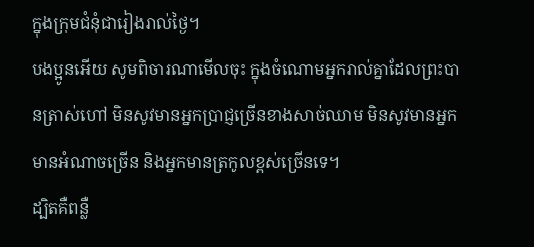ក្នុងក្រុមជំនុំជារៀងរាល់ថ្ងៃ។
បងប្អូនអើយ សូមពិចារណាមើលចុះ ក្នុងចំណោមអ្នករាល់គ្នាដែលព្រះបានត្រាស់ហៅ មិនសូវមានអ្នកប្រាជ្ញច្រើនខាងសាច់ឈាម មិនសូវមានអ្នកមានអំណាចច្រើន និងអ្នកមានត្រកូលខ្ពស់ច្រើនទេ។
ដ្បិតគឺពន្លឺ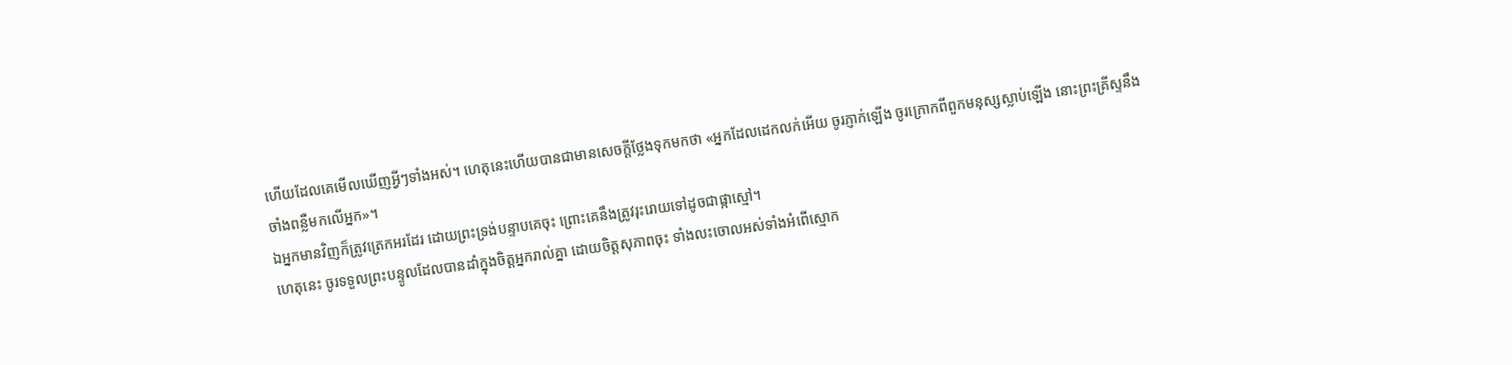ហើយដែលគេមើលឃើញអ្វីៗទាំងអស់។ ហេតុនេះហើយបានជាមានសេចក្ដីថ្លែងទុកមកថា «អ្នកដែលដេកលក់អើយ ចូរភ្ញាក់ឡើង ចូរក្រោកពីពួកមនុស្សស្លាប់ឡើង នោះព្រះគ្រីស្ទនឹងចាំងពន្លឺមកលើអ្នក»។
ឯអ្នកមានវិញក៏ត្រូវត្រេកអរដែរ ដោយព្រះទ្រង់បន្ទាបគេចុះ ព្រោះគេនឹងត្រូវរុះរោយទៅដូចជាផ្កាស្មៅ។
ហេតុនេះ ចូរទទួលព្រះបន្ទូលដែលបានដាំក្នុងចិត្តអ្នករាល់គ្នា ដោយចិត្តសុភាពចុះ ទាំងលះចោលអស់ទាំងអំពើស្មោក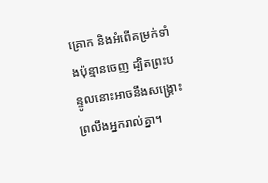គ្រោក និងអំពើគម្រក់ទាំងប៉ុន្មានចេញ ដ្បិតព្រះបន្ទូលនោះអាចនឹងសង្គ្រោះព្រលឹងអ្នករាល់គ្នា។